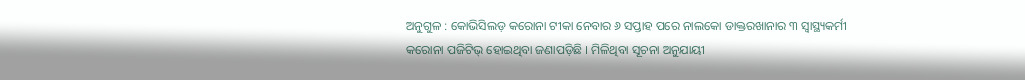ଅନୁଗୁଳ : କୋଭିସିଲଡ଼ କରୋନା ଟୀକା ନେବାର ୬ ସପ୍ତାହ ପରେ ନାଲକୋ ଡାକ୍ତରଖାନାର ୩ ସ୍ୱାସ୍ଥ୍ୟକର୍ମୀ କରୋନା ପଜିଟିଭ୍ ହୋଇଥିବା ଜଣାପଡ଼ିଛି । ମିଳିଥିବା ସୂଚନା ଅନୁଯାୟୀ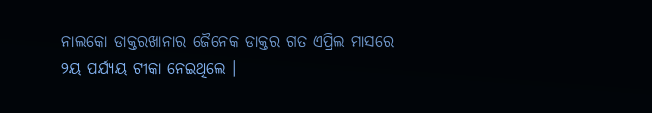ନାଲକୋ ଡାକ୍ତରଖାନାର ଜୈନେକ ଡାକ୍ତର ଗତ ଏପ୍ରିଲ ମାସରେ ୨ୟ ପର୍ଯ୍ୟୟ ଟୀକା ନେଇଥିଲେ ।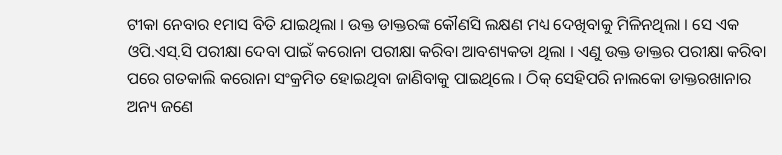ଟୀକା ନେବାର ୧ମାସ ବିତି ଯାଇଥିଲା । ଉକ୍ତ ଡାକ୍ତରଙ୍କ କୌଣସି ଲକ୍ଷଣ ମଧ୍ୟ ଦେଖିବାକୁ ମିଳିନଥିଲା । ସେ ଏକ ଓପି.ଏସ୍.ସି ପରୀକ୍ଷା ଦେବା ପାଇଁ କରୋନା ପରୀକ୍ଷା କରିବା ଆବଶ୍ୟକତା ଥିଲା । ଏଣୁ ଉକ୍ତ ଡାକ୍ତର ପରୀକ୍ଷା କରିବା ପରେ ଗତକାଲି କରୋନା ସଂକ୍ରମିତ ହୋଇଥିବା ଜାଣିବାକୁ ପାଇଥିଲେ । ଠିକ୍ ସେହିପରି ନାଲକୋ ଡାକ୍ତରଖାନାର ଅନ୍ୟ ଜଣେ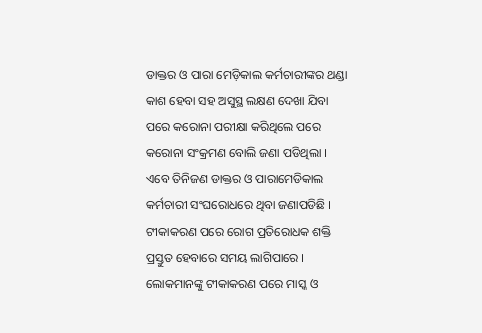ଡାକ୍ତର ଓ ପାରା ମେଡ଼ିକାଲ କର୍ମଚାରୀଙ୍କର ଥଣ୍ଡା କାଶ ହେବା ସହ ଅସୁସ୍ଥ ଲକ୍ଷଣ ଦେଖା ଯିବା ପରେ କରୋନା ପରୀକ୍ଷା କରିଥିଲେ ପରେ କରୋନା ସଂକ୍ରମଣ ବୋଲି ଜଣା ପଡିଥିଲା । ଏବେ ତିନିଜଣ ଡାକ୍ତର ଓ ପାରାମେଡିକାଲ କର୍ମଚାରୀ ସଂଘରୋଧରେ ଥିବା ଜଣାପଡିଛି । ଟୀକାକରଣ ପରେ ରୋଗ ପ୍ରତିରୋଧକ ଶକ୍ତି ପ୍ରସ୍ତୁତ ହେବାରେ ସମୟ ଲାଗିପାରେ । ଲୋକମାନଙ୍କୁ ଟୀକାକରଣ ପରେ ମାସ୍କ ଓ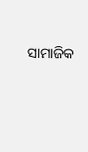ସାମାଜିକ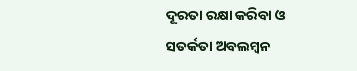ଦୂରତା ରକ୍ଷା କରିବା ଓ ସତର୍କତା ଅବଲମ୍ବନ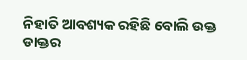ନିହାତି ଆବଶ୍ୟକ ରହିଛି ବୋଲି ଉକ୍ତ ଡାକ୍ତର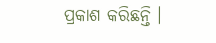ପ୍ରକାଶ କରିଛନ୍ତି ।